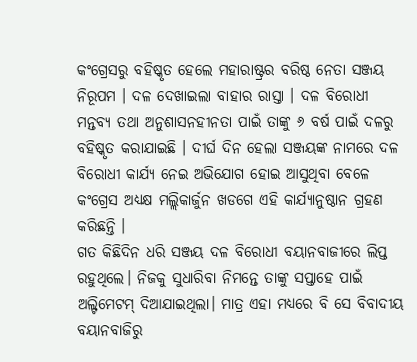କଂଗ୍ରେସରୁ ବହିଷ୍କୃତ ହେଲେ ମହାରାଷ୍ଟ୍ରର ବରିଷ୍ଠ ନେତା ସଞ୍ଜୟ ନିରୂପମ । ଦଳ ଦେଖାଇଲା ବାହାର ରାସ୍ତା । ଦଳ ବିରୋଧୀ ମନ୍ତବ୍ୟ ତଥା ଅନୁଶାସନହୀନତା ପାଇଁ ତାଙ୍କୁ ୬ ବର୍ଷ ପାଇଁ ଦଳରୁ ବହିଷ୍କୃତ କରାଯାଇଛି । ଦୀର୍ଘ ଦିନ ହେଲା ସଞ୍ଜୟଙ୍କ ନାମରେ ଦଳ ବିରୋଧୀ କାର୍ଯ୍ୟ ନେଇ ଅଭିଯୋଗ ହୋଇ ଆସୁଥିବା ବେଳେ କଂଗ୍ରେସ ଅଧ୍ୟକ୍ଷ ମଲ୍ଲିକାର୍ଜୁନ ଖଡଗେ ଏହି କାର୍ଯ୍ୟାନୁଷ୍ଠାନ ଗ୍ରହଣ କରିଛନ୍ତି ।
ଗତ କିଛିଦିନ ଧରି ସଞ୍ଜୟ ଦଳ ବିରୋଧୀ ବୟାନବାଜୀରେ ଲିପ୍ତ ରହୁଥିଲେ। ନିଜକୁ ସୁଧାରିବା ନିମନ୍ତେ ତାଙ୍କୁ ସପ୍ତାହେ ପାଇଁ ଅଲ୍ଟିମେଟମ୍ ଦିଆଯାଇଥିଲା। ମାତ୍ର ଏହା ମଧ୍ୟରେ ବି ସେ ବିବାଦୀୟ ବୟାନବାଜିରୁ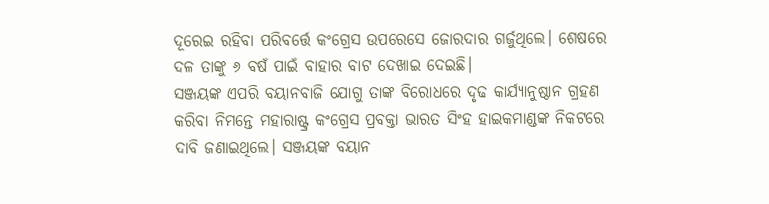ଦୂରେଇ ରହିବା ପରିବର୍ତ୍ତେ କଂଗ୍ରେସ ଉପରେସେ ଜୋରଦାର ଗର୍ଜୁଥିଲେ। ଶେଷରେ ଦଳ ତାଙ୍କୁ ୬ ବଷଁ ପାଇଁ ବାହାର ବାଟ ଦେଖାଇ ଦେଇଛି।
ସଞ୍ଜୟଙ୍କ ଏପରି ବୟାନବାଜି ଯୋଗୁ ତାଙ୍କ ବିରୋଧରେ ଦୃଢ କାର୍ଯ୍ୟାନୁଷ୍ଠାନ ଗ୍ରହଣ କରିବା ନିମନ୍ତେ ମହାରାଷ୍ଟ୍ର କଂଗ୍ରେସ ପ୍ରବକ୍ତା ଭାରତ ସିଂହ ହାଇକମାଣ୍ଡଙ୍କ ନିକଟରେ ଦାବି ଜଣାଇଥିଲେ। ସଞ୍ଜୟଙ୍କ ବୟାନ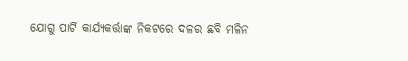ଯୋଗୁ ପାର୍ଟି କାର୍ଯ୍ୟକର୍ତ୍ତାଙ୍କ ନିକଟରେ ଦଳର ଛବି ମଳିନ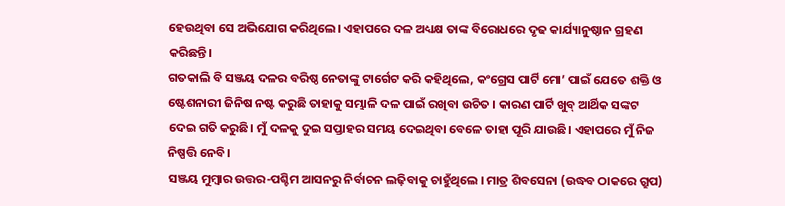ହେଉଥିବା ସେ ଅଭିଯୋଗ କରିଥିଲେ। ଏହାପରେ ଦଳ ଅଧ୍ୟକ୍ଷ ତାଙ୍କ ବିରୋଧରେ ଦୃଢ କାର୍ଯ୍ୟାନୁଷ୍ଠାନ ଗ୍ରହଣ କରିଛନ୍ତି।
ଗତକାଲି ବି ସଞ୍ଜୟ ଦଳର ବରିଷ୍ଠ ନେତାଙ୍କୁ ଟାର୍ଗେଟ କରି କହିଥିଲେ, କଂଗ୍ରେସ ପାର୍ଟି ମୋ’ ପାଇଁ ଯେତେ ଶକ୍ତି ଓ ଷ୍ଟେଶନାରୀ ଜିନିଷ ନଷ୍ଟ କରୁଛି ତାହାକୁ ସମ୍ଭାଳି ଦଳ ପାଇଁ ରଖିବା ଉଚିତ । କାରଣ ପାର୍ଟି ଖୁବ୍ ଆର୍ଥିକ ସଙ୍କଟ ଦେଇ ଗତି କରୁଛି। ମୁଁ ଦଳକୁ ଦୁଇ ସପ୍ତାହର ସମୟ ଦେଇଥିବା ବେଳେ ତାହା ପୂରି ଯାଉଛି। ଏହାପରେ ମୁଁ ନିଜ ନିଷ୍ପତ୍ତି ନେବି।
ସଞ୍ଜୟ ମୁମ୍ବାର ଉତ୍ତର-ପଶ୍ଚିମ ଆସନରୁ ନିର୍ବାଚନ ଲଢ଼ିବାକୁ ଚାହୁଁଥିଲେ । ମାତ୍ର ଶିବସେନା (ଉଦ୍ଧବ ଠାକରେ ଗ୍ରୁପ)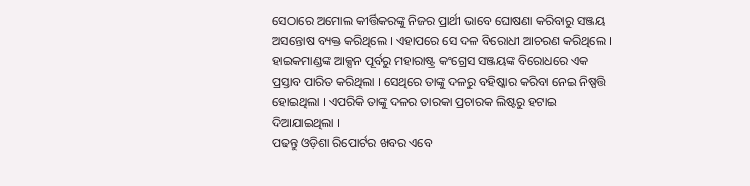ସେଠାରେ ଅମୋଲ କୀର୍ତ୍ତିକରଙ୍କୁ ନିଜର ପ୍ରାର୍ଥୀ ଭାବେ ଘୋଷଣା କରିବାରୁ ସଞ୍ଜୟ ଅସନ୍ତୋଷ ବ୍ୟକ୍ତ କରିଥିଲେ । ଏହାପରେ ସେ ଦଳ ବିରୋଧୀ ଆଚରଣ କରିଥିଲେ । ହାଇକମାଣ୍ଡଙ୍କ ଆକ୍ସନ ପୂର୍ବରୁ ମହାରାଷ୍ଟ୍ର କଂଗ୍ରେସ ସଞ୍ଜୟଙ୍କ ବିରୋଧରେ ଏକ ପ୍ରସ୍ତାବ ପାରିତ କରିଥିଲା । ସେଥିରେ ତାଙ୍କୁ ଦଳରୁ ବହିଷ୍କାର କରିବା ନେଇ ନିଷ୍ପତ୍ତି ହୋଇଥିଲା । ଏପରିକି ତାଙ୍କୁ ଦଳର ତାରକା ପ୍ରଚାରକ ଲିଷ୍ଟରୁ ହଟାଇ ଦିଆଯାଇଥିଲା ।
ପଢନ୍ତୁ ଓଡ଼ିଶା ରିପୋର୍ଟର ଖବର ଏବେ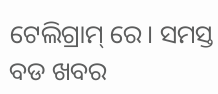ଟେଲିଗ୍ରାମ୍ ରେ। ସମସ୍ତ ବଡ ଖବର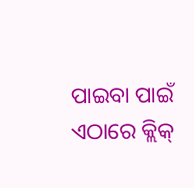ପାଇବା ପାଇଁ ଏଠାରେ କ୍ଲିକ୍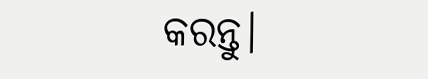କରନ୍ତୁ।